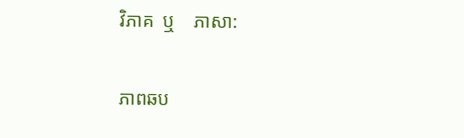វិភាគ  ឬ    ភាសា:

ភាពឆប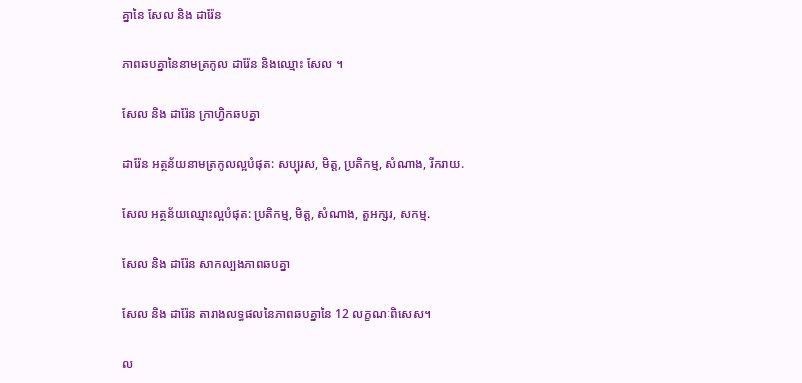គ្នានៃ សែល និង ដារ៉ែន

ភាពឆបគ្នានៃនាមត្រកូល ដារ៉ែន និងឈ្មោះ សែល ។

សែល និង ដារ៉ែន ក្រាហ្វិកឆបគ្នា

ដារ៉ែន អត្ថន័យនាមត្រកូលល្អបំផុត: សប្បុរស, មិត្ត, ប្រតិកម្ម, សំណាង, រីករាយ.

សែល អត្ថន័យឈ្មោះល្អបំផុត: ប្រតិកម្ម, មិត្ត, សំណាង, តួអក្សរ, សកម្ម.

សែល និង ដារ៉ែន សាកល្បងភាពឆបគ្នា

សែល និង ដារ៉ែន តារាងលទ្ធផលនៃភាពឆបគ្នានៃ 12 លក្ខណៈពិសេស។

ល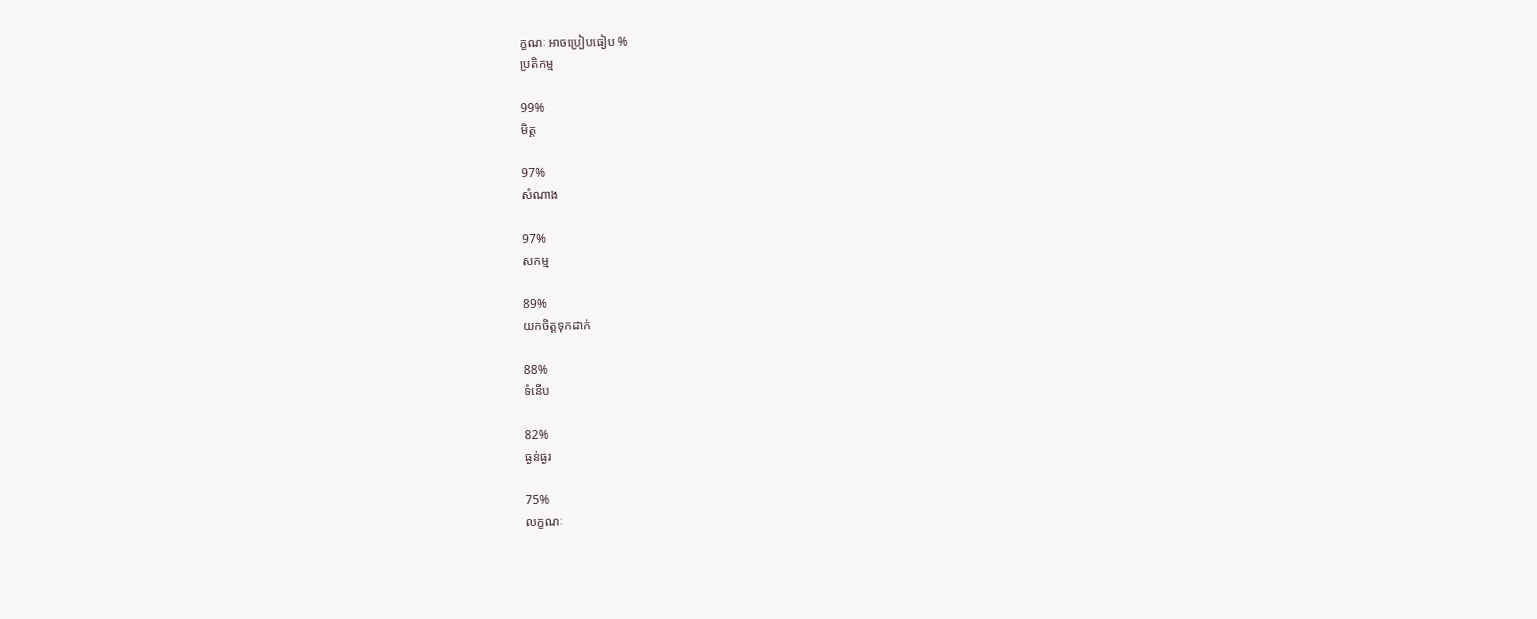ក្ខណៈ អាចប្រៀបធៀប %
ប្រតិកម្ម

99%
មិត្ត

97%
សំណាង

97%
សកម្ម

89%
យកចិត្តទុកដាក់

88%
ទំនើប

82%
ធ្ងន់ធ្ងរ

75%
លក្ខណៈ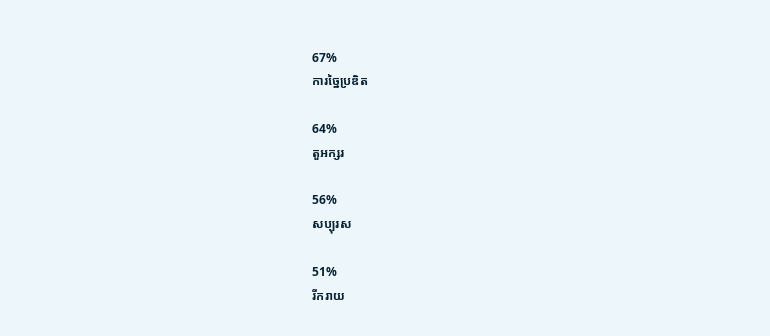67%
ការច្នៃប្រឌិត

64%
តួអក្សរ

56%
សប្បុរស

51%
រីករាយ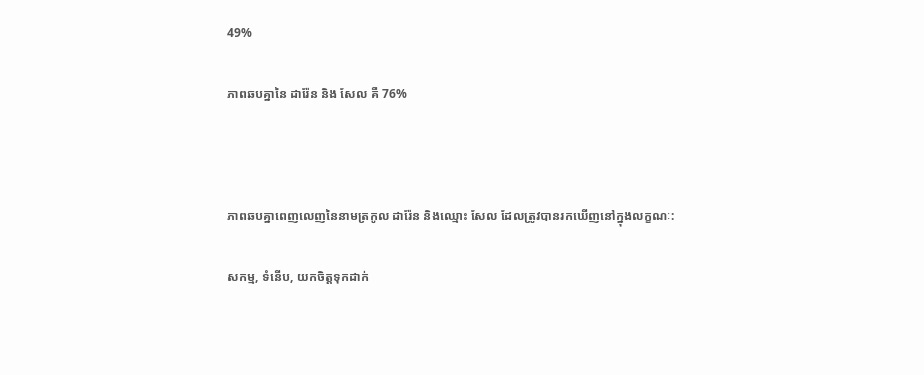49%

ភាពឆបគ្នានៃ ដារ៉ែន និង សែល គឺ 76%



ភាពឆបគ្នាពេញលេញនៃនាមត្រកូល ដារ៉ែន និងឈ្មោះ សែល ដែលត្រូវបានរកឃើញនៅក្នុងលក្ខណៈ:

សកម្ម, ទំនើប, យកចិត្តទុកដាក់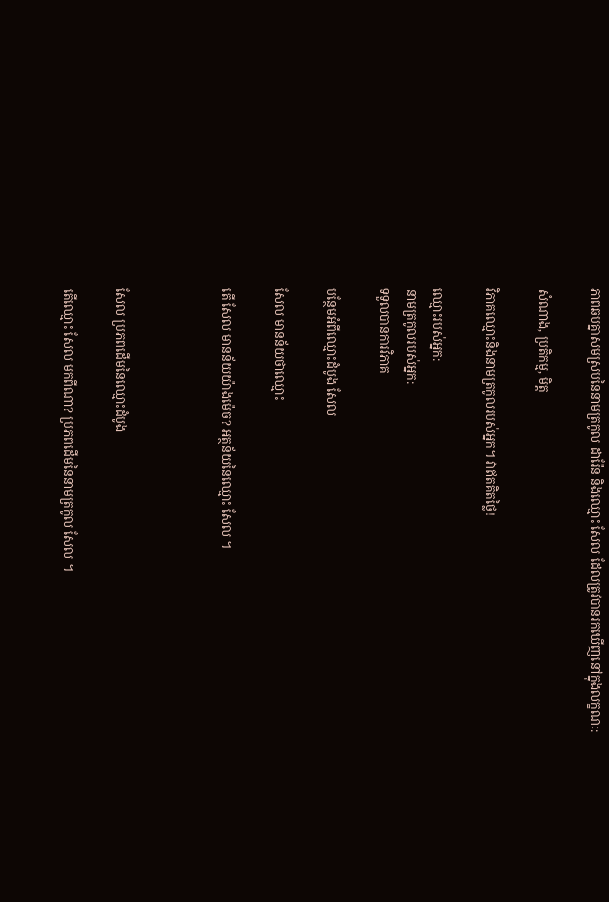ភាពឆបគ្នាសមស្របនៃនាមត្រកូល ដារ៉ែន និងឈ្មោះ សែល ដែលត្រូវបានរកឃើញនៅក្នុងលក្ខណៈ:

សំណាង, ប្រតិកម្ម, មិត្ត

វិភាគឈ្មោះនិងនាមត្រកូលរបស់អ្នក។ វាឥតគិតថ្លៃ!

ឈ្មោះរបស់អ្នក:
នាមត្រកូលរបស់អ្នក:
ទទួលបានការវិភាគ

បន្ថែមអំពីឈ្មោះដំបូង សែល

សែល មានន័យថាឈ្មោះ

តើ សែល មានន័យយ៉ាងម៉េច? អត្ថន័យនៃឈ្មោះ សែល ។



សែល ប្រភពដើមនៃឈ្មោះដំបូង

តើឈ្មោះ សែល មកពីណា? ប្រភពដើមនៃនាមត្រកូល សែល ។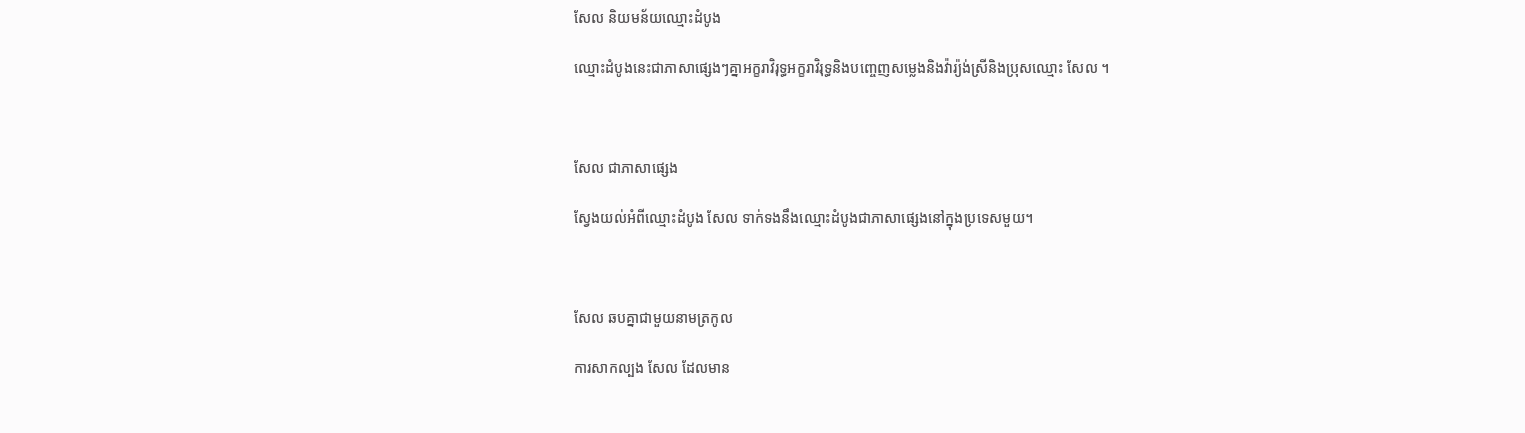សែល និយមន័យឈ្មោះដំបូង

ឈ្មោះដំបូងនេះជាភាសាផ្សេងៗគ្នាអក្ខរាវិរុទ្ធអក្ខរាវិរុទ្ធនិងបញ្ចេញសម្លេងនិងវ៉ារ្យ៉ង់ស្រីនិងប្រុសឈ្មោះ សែល ។



សែល ជាភាសាផ្សេង

ស្វែងយល់អំពីឈ្មោះដំបូង សែល ទាក់ទងនឹងឈ្មោះដំបូងជាភាសាផ្សេងនៅក្នុងប្រទេសមួយ។



សែល ឆបគ្នាជាមួយនាមត្រកូល

ការសាកល្បង សែល ដែលមាន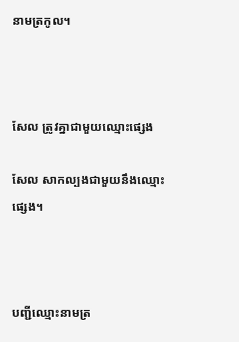នាមត្រកូល។



សែល ត្រូវគ្នាជាមួយឈ្មោះផ្សេង

សែល សាកល្បងជាមួយនឹងឈ្មោះផ្សេង។



បញ្ជីឈ្មោះនាមត្រ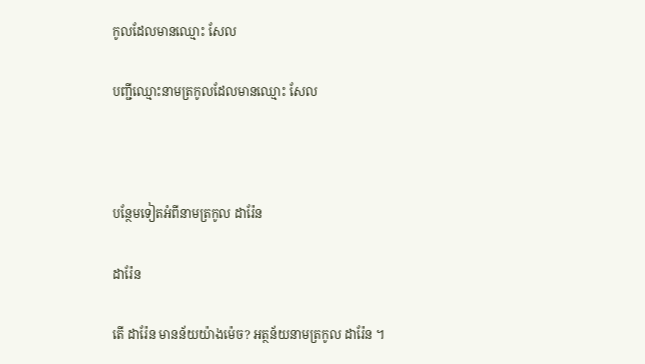កូលដែលមានឈ្មោះ សែល

បញ្ជីឈ្មោះនាមត្រកូលដែលមានឈ្មោះ សែល



បន្ថែមទៀតអំពីនាមត្រកូល ដារ៉ែន

ដារ៉ែន

តើ ដារ៉ែន មានន័យយ៉ាងម៉េច? អត្ថន័យនាមត្រកូល ដារ៉ែន ។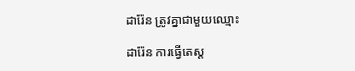ដារ៉ែន ត្រូវគ្នាជាមួយឈ្មោះ

ដារ៉ែន ការធ្វើតេស្ត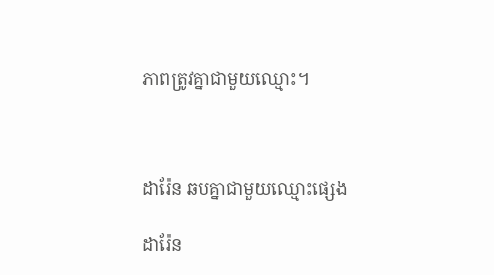ភាពត្រូវគ្នាជាមួយឈ្មោះ។



ដារ៉ែន ឆបគ្នាជាមួយឈ្មោះផ្សេង

ដារ៉ែន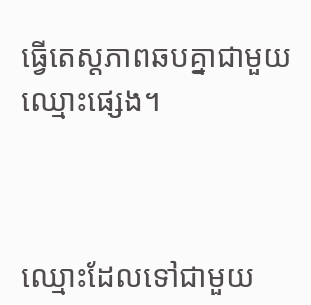ធ្វើតេស្តភាពឆបគ្នាជាមួយឈ្មោះផ្សេង។



ឈ្មោះដែលទៅជាមួយ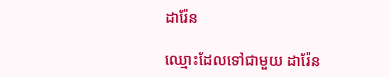ដារ៉ែន

ឈ្មោះដែលទៅជាមួយ ដារ៉ែន